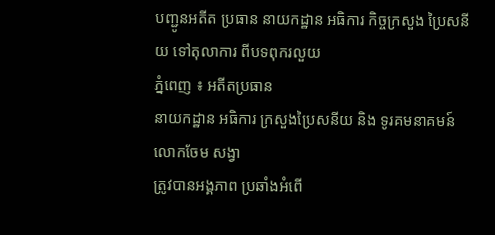បញ្ជូនអតីត ប្រធាន នាយកដ្ឋាន អធិការ កិច្ចក្រសួង ប្រៃសនីយ ទៅតុលាការ ពីបទពុករលួយ
ភ្នំពេញ ៖ អតីតប្រធាន
នាយកដ្ឋាន អធិការ ក្រសួងប្រៃសនីយ និង ទូរគមនាគមន៍ លោកចែម សង្វា
ត្រូវបានអង្គភាព ប្រឆាំងអំពើ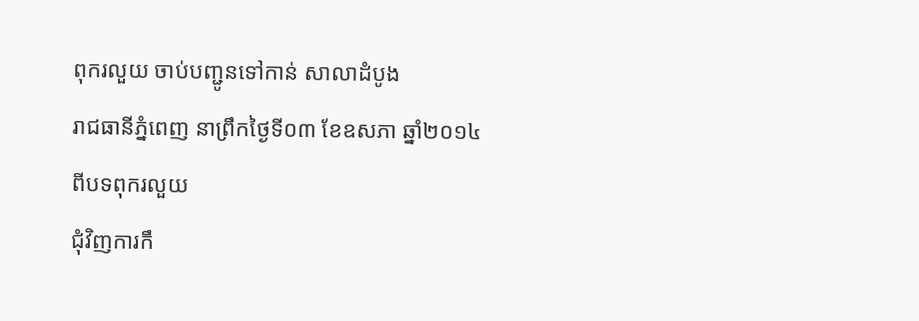ពុករលួយ ចាប់បញ្ជូនទៅកាន់ សាលាដំបូង
រាជធានីភ្នំពេញ នាព្រឹកថ្ងៃទី០៣ ខែឧសភា ឆ្នាំ២០១៤ ពីបទពុករលួយ
ជុំវិញការកឹ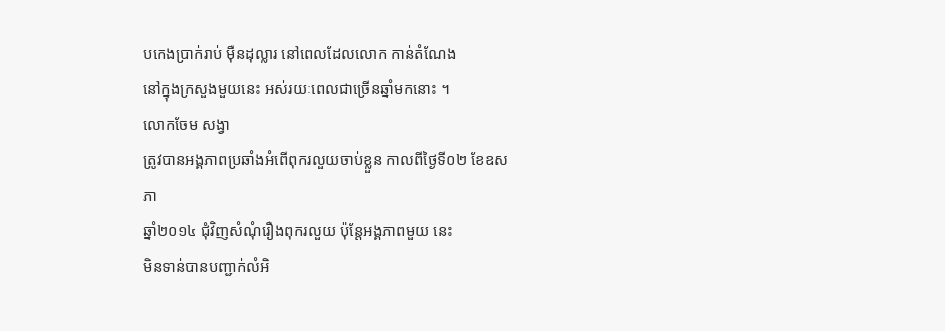បកេងប្រាក់រាប់ ម៉ឺនដុល្លារ នៅពេលដែលលោក កាន់តំណែង
នៅក្នុងក្រសួងមួយនេះ អស់រយៈពេលជាច្រើនឆ្នាំមកនោះ ។
លោកចែម សង្វា
ត្រូវបានអង្គភាពប្រឆាំងអំពើពុករលួយចាប់ខ្លួន កាលពីថ្ងៃទី០២ ខែឧសភា
ឆ្នាំ២០១៤ ជុំវិញសំណុំរឿងពុករលួយ ប៉ុន្ដែអង្គភាពមួយ នេះ
មិនទាន់បានបញ្ជាក់លំអិ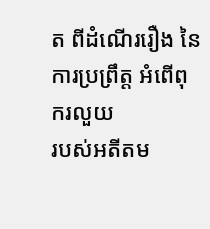ត ពីដំណើររឿង នៃការប្រព្រឹត្ដ អំពើពុករលួយ
របស់អតីតម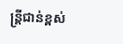ន្ដ្រីជាន់ខ្ពស់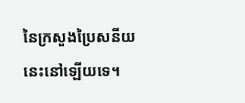នៃក្រសួងប្រៃសនីយ នេះនៅឡើយទេ។